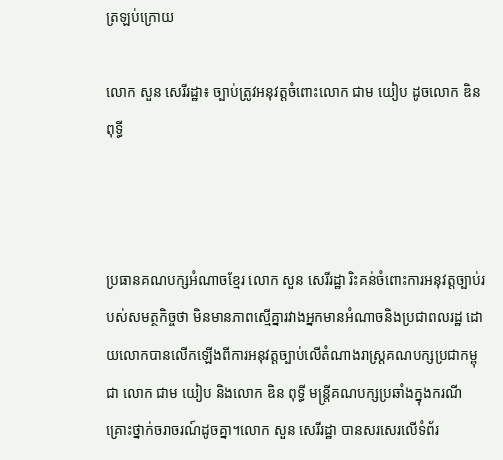ត្រឡប់ក្រោយ

លោក សួន សេរីរដ្ឋា៖ ច្បាប់ត្រូវអនុវត្តចំពោះលោក ជាម យៀប ដូចលោក ឌិន ពុទ្ធី



ប្រធានគណបក្សអំណាចខ្មែរ លោក សួន សេរីរដ្ឋា រិះគន់ចំពោះការអនុវត្តច្បាប់របស់សមត្ថកិច្ចថា មិនមានភាពស្មើគ្នារវាងអ្នកមានអំណាចនិងប្រជាពលរដ្ឋ ដោយលោកបានលើកឡើងពីការអនុវត្តច្បាប់លើតំណាងរាស្រ្តគណបក្សប្រជាកម្ពុជា លោក ជាម យៀប និងលោក ឌិន ពុទ្ធី មន្រ្តីគណបក្សប្រឆាំងក្នុងករណី គ្រោះថ្នាក់ចរាចរណ៍ដូចគ្នា។លោក សួន សេរីរដ្ឋា បានសរសេរលើទំព័រ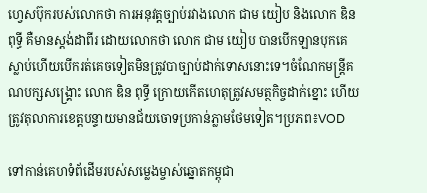ហ្វេសប៊ុករបស់លោកថា ការអនុវត្តច្បាប់រវាងលោក ជាម យៀប និងលោក ឌិន ពុទ្ធី គឺមានស្តង់ដាពីរ ដោយលោកថា លោក ជាម យៀប បានបើកឡានបុកគេស្លាប់ហើយបើករត់គេចទៀតមិនត្រូវបាច្បាប់ដាក់ទោសនោះទេ។ចំណែកមន្រ្តីគណបក្សសង្រ្គោះ លោក ឌិន ពុទ្ធី ក្រោយកើតហេតុត្រូវសមត្ថកិច្ចដាក់ខ្នោះ ហើយត្រូវតុលាការខេត្តបន្ទាយមានជ័យចោទប្រកាន់ភ្លាមថែមទៀត។ប្រភព៖VOD

ទៅកាន់គេហទំព័ដើមរបស់សម្លេងម្ចាស់ឆ្នោតកម្ពុជា